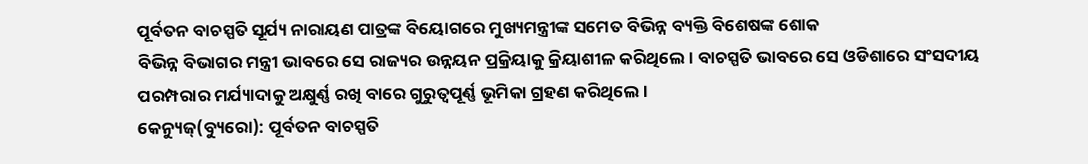ପୂର୍ବତନ ବାଚସ୍ପତି ସୂର୍ଯ୍ୟ ନାରାୟଣ ପାତ୍ରଙ୍କ ବିୟୋଗରେ ମୁଖ୍ୟମନ୍ତ୍ରୀଙ୍କ ସମେତ ବିଭିନ୍ନ ବ୍ୟକ୍ତି ବିଶେଷଙ୍କ ଶୋକ
ବିଭିନ୍ନ ବିଭାଗର ମନ୍ତ୍ରୀ ଭାବରେ ସେ ରାଜ୍ୟର ଉନ୍ନୟନ ପ୍ରକ୍ରିୟାକୁ କ୍ରିୟାଶୀଳ କରିଥିଲେ। ବାଚସ୍ପତି ଭାବରେ ସେ ଓଡିଶାରେ ସଂସଦୀୟ ପରମ୍ପରାର ମର୍ଯ୍ୟାଦାକୁ ଅକ୍ଷୁର୍ଣ୍ଣ ରଖି ବାରେ ଗୁରୁତ୍ୱପୂର୍ଣ୍ଣ ଭୂମିକା ଗ୍ରହଣ କରିଥିଲେ।
କେନ୍ୟୁଜ୍(ବ୍ୟୁରୋ): ପୂର୍ବତନ ବାଚସ୍ପତି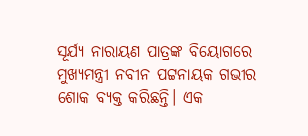ସୂର୍ଯ୍ୟ ନାରାୟଣ ପାତ୍ରଙ୍କ ବିୟୋଗରେ ମୁଖ୍ୟମନ୍ତ୍ରୀ ନବୀନ ପଟ୍ଟନାୟକ ଗଭୀର ଶୋକ ବ୍ୟକ୍ତ କରିଛନ୍ତି। ଏକ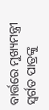ବାର୍ତ୍ତରେ ମୁଖ୍ୟମନ୍ତ୍ରୀ ସ୍ବର୍ଗତ ପାତ୍ରଙ୍କୁ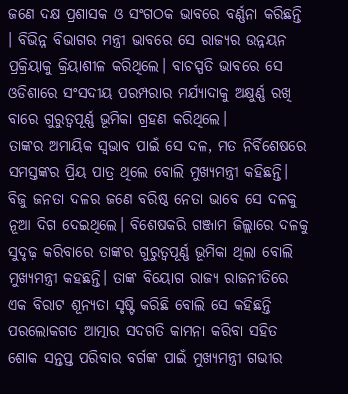ଜଣେ ଦକ୍ଷ ପ୍ରଶାସକ ଓ ସଂଗଠକ ଭାବରେ ବର୍ଣ୍ଣନା କରିଛନ୍ତି । ବିଭିନ୍ନ ବିଭାଗର ମନ୍ତ୍ରୀ ଭାବରେ ସେ ରାଜ୍ୟର ଉନ୍ନୟନ ପ୍ରକ୍ରିୟାକୁ କ୍ରିୟାଶୀଳ କରିଥିଲେ। ବାଚସ୍ପତି ଭାବରେ ସେ ଓଡିଶାରେ ସଂସଦୀୟ ପରମ୍ପରାର ମର୍ଯ୍ୟାଦାକୁ ଅକ୍ଷୁର୍ଣ୍ଣ ରଖି ବାରେ ଗୁରୁତ୍ୱପୂର୍ଣ୍ଣ ଭୂମିକା ଗ୍ରହଣ କରିଥିଲେ।
ତାଙ୍କର ଅମାୟିକ ସ୍ଵଭାବ ପାଇଁ ସେ ଦଳ, ମତ ନିର୍ବିଶେଷରେ ସମସ୍ତଙ୍କର ପ୍ରିୟ ପାତ୍ର ଥିଲେ ବୋଲି ମୁଖ୍ୟମନ୍ତ୍ରୀ କହିଛନ୍ତି। ବିଜୁ ଜନତା ଦଳର ଜଣେ ବରିଷ୍ଠ ନେତା ଭାବେ ସେ ଦଳକୁ ନୂଆ ଦିଗ ଦେଇଥିଲେ। ବିଶେଷକରି ଗଞ୍ଜାମ ଜିଲ୍ଲାରେ ଦଳକୁ ସୁଦୃଢ଼ କରିବାରେ ତାଙ୍କର ଗୁରୁତ୍ୱପୂର୍ଣ୍ଣ ଭୂମିକା ଥିଲା ବୋଲି ମୁଖ୍ୟମନ୍ତ୍ରୀ କହଛନ୍ତି। ତାଙ୍କ ବିୟୋଗ ରାଜ୍ୟ ରାଜନୀତିରେ ଏକ ବିରାଟ ଶୂନ୍ୟତା ସୃଷ୍ଟି କରିଛି ବୋଲି ସେ କହିଛନ୍ତି ପରଲୋକଗତ ଆତ୍ମାର ସଦଗତି କାମନା କରିବା ସହିତ ଶୋକ ସନ୍ତପ୍ତ ପରିବାର ବର୍ଗଙ୍କ ପାଇଁ ମୁଖ୍ୟମନ୍ତ୍ରୀ ଗଭୀର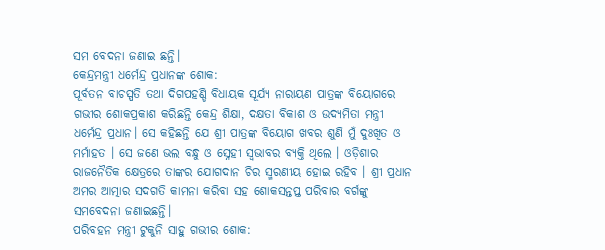ସମ ବେଦନା ଜଣାଇ ଛନ୍ତି।
କେନ୍ଦ୍ରମନ୍ତ୍ରୀ ଧର୍ମେନ୍ଦ୍ର ପ୍ରଧାନଙ୍କ ଶୋକ:
ପୂର୍ବତନ ବାଚସ୍ପତି ତଥା ଦିଗପହଣ୍ଡି ବିଧାୟକ ସୂର୍ଯ୍ୟ ନାରାୟଣ ପାତ୍ରଙ୍କ ବିୟୋଗରେ ଗଭୀର ଶୋକପ୍ରକାଶ କରିଛନ୍ତି କେନ୍ଦ୍ର ଶିକ୍ଷା, ଦକ୍ଷତା ବିକାଶ ଓ ଉଦ୍ୟମିତା ମନ୍ତ୍ରୀ ଧର୍ମେନ୍ଦ୍ର ପ୍ରଧାନ। ସେ କହିଛନ୍ତି ଯେ ଶ୍ରୀ ପାତ୍ରଙ୍କ ବିୟୋଗ ଖବର ଶୁଣି ମୁଁ ଦୁଃଖିତ ଓ ମର୍ମାହତ । ସେ ଜଣେ ଭଲ ବନ୍ଧୁ ଓ ସ୍ନେହୀ ସ୍ୱଭାବର ବ୍ୟକ୍ତି ଥିଲେ । ଓଡ଼ିଶାର ରାଜନୈତିକ କ୍ଷେତ୍ରରେ ତାଙ୍କର ଯୋଗଦାନ ଚିର ସ୍ମରଣୀୟ ହୋଇ ରହିବ । ଶ୍ରୀ ପ୍ରଧାନ ଅମର ଆତ୍ମାର ସଦଗତି କାମନା କରିବା ସହ ଶୋକସନ୍ତପ୍ତ ପରିବାର ବର୍ଗଙ୍କୁ ସମବେଦନା ଜଣାଇଛନ୍ତି।
ପରିବହନ ମନ୍ତ୍ରୀ ଟୁକୁନି ସାହୁ ଗଭୀର ଶୋକ: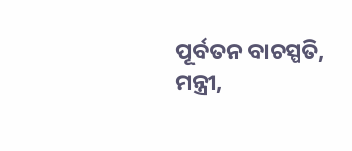ପୂର୍ବତନ ବାଚସ୍ପତି, ମନ୍ତ୍ରୀ,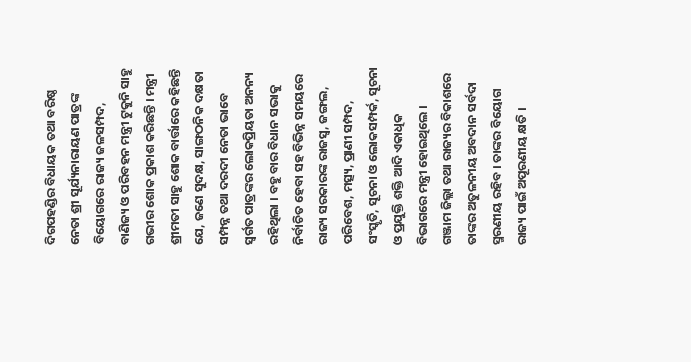ଦିଗପହଣ୍ଡିର ବିଧାୟକ ତଥା ବରିଷ୍ଠ ନେତା ଶ୍ରୀ ସୂର୍ଯ୍ୟନାରାୟଣ ପାତ୍ରଙ୍କ ବିୟୋଗରେ ରାଜ୍ୟ ଜଳସମ୍ପଦ, ବାଣିଜ୍ୟ ଓ ପରିବହନ ମନ୍ତ୍ରୀ ଟୁକୁନି ସାହୁ ଗଭୀର ଶୋକ ପ୍ରକାଶ କରିଛନ୍ତି । ମନ୍ତ୍ରୀ ଶ୍ରୀମତୀ ସାହୁ ଶୋକ ବାର୍ତ୍ତାରେ କହିଛନ୍ତି ଯେ, ଜଣେ ସୁଦକ୍ଷ, ସାଙ୍ଗଠନିକ ଦକ୍ଷତା ସମ୍ପନ୍ନ ତଥା ଦରଦୀ ନେତା ଭାବେ ସ୍ବର୍ଗତ ପାତ୍ରଙ୍କର ଲୋକପ୍ରିୟତା ଅନନ୍ୟ ରହିଥିଲା । ବହୁ ବାର ବିଧାନ ସଭାକୁ ନିର୍ବାଚିତ ହେବା ସହ ବିଭିନ୍ନ ସମୟରେ ରାଜ୍ୟ ସରକାରଙ୍କ ରାଜସ୍ବ, ଜଙ୍ଗଲ, ପରିବେଶ, ମତ୍ସ୍ୟ, ପ୍ରାଣୀ ସମ୍ପଦ, ସଂସ୍କୃତି, ସୂଚନା ଓ ଲୋକସମ୍ପର୍କ, ସୂଚନା ଓ ପ୍ରଯୁକ୍ତି ଶକ୍ତି ଆଦି ଏକାଧିକ ବିଭାଗରେ ମନ୍ତ୍ରୀ ହୋଇଥିଲେ ।
ଗଞ୍ଜାମ ଜିଲ୍ଲା ତଥା ରାଜ୍ୟର ବିକାଶରେ ତାଙ୍କର ଅତୁଳନୀୟ ଅବଦାନ ସର୍ବଦା ସ୍ମରଣୀୟ ରହିବ । ତାଙ୍କର ବିୟୋଗ ରାଜ୍ୟ ପାଇଁ ଅପୂରଣୀୟ କ୍ଷତି ।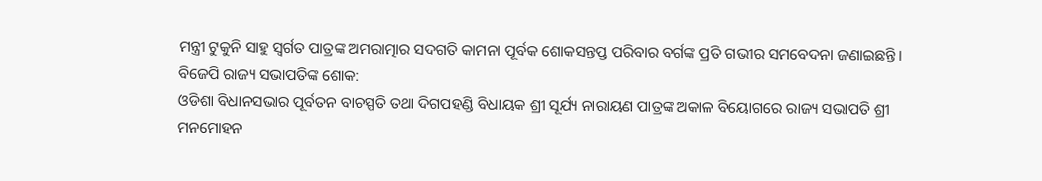ମନ୍ତ୍ରୀ ଟୁକୁନି ସାହୁ ସ୍ବର୍ଗତ ପାତ୍ରଙ୍କ ଅମରାତ୍ମାର ସଦଗତି କାମନା ପୂର୍ବକ ଶୋକସନ୍ତପ୍ତ ପରିବାର ବର୍ଗଙ୍କ ପ୍ରତି ଗଭୀର ସମବେଦନା ଜଣାଇଛନ୍ତି।
ବିଜେପି ରାଜ୍ୟ ସଭାପତିଙ୍କ ଶୋକ:
ଓଡିଶା ବିଧାନସଭାର ପୂର୍ବତନ ବାଚସ୍ପତି ତଥା ଦିଗପହଣ୍ଡି ବିଧାୟକ ଶ୍ରୀ ସୂର୍ଯ୍ୟ ନାରାୟଣ ପାତ୍ରଙ୍କ ଅକାଳ ବିୟୋଗରେ ରାଜ୍ୟ ସଭାପତି ଶ୍ରୀ ମନମୋହନ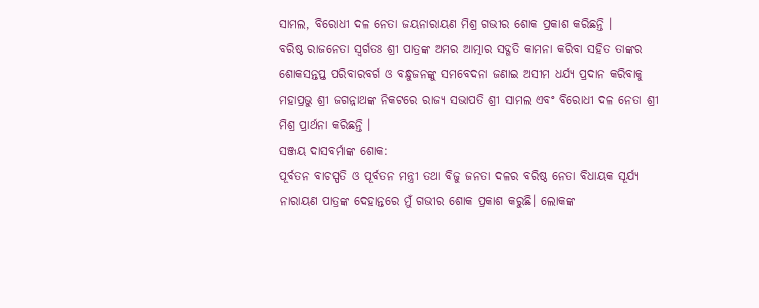ସାମଲ, ବିରୋଧୀ ଦଳ ନେତା ଜୟନାରାୟଣ ମିଶ୍ର ଗଭୀର ଶୋକ ପ୍ରକାଶ କରିଛନ୍ତି ।
ବରିଷ୍ଠ ରାଜନେତା ସ୍ୱର୍ଗତଃ ଶ୍ରୀ ପାତ୍ରଙ୍କ ଅମର ଆତ୍ମାର ସଦ୍ଗତି କାମନା କରିବା ସହିତ ତାଙ୍କର ଶୋକସନ୍ତପ୍ତ ପରିବାରବର୍ଗ ଓ ବନ୍ଧୁଜନଙ୍କୁ ସମବେଦନା ଜଣାଇ ଅସୀମ ଧର୍ଯ୍ୟ ପ୍ରଦାନ କରିବାକୁ ମହାପ୍ରଭୁ ଶ୍ରୀ ଜଗନ୍ନାଥଙ୍କ ନିକଟରେ ରାଜ୍ୟ ସଭାପତି ଶ୍ରୀ ସାମଲ ଏବଂ ବିରୋଧୀ ଦଳ ନେତା ଶ୍ରୀ ମିଶ୍ର ପ୍ରାର୍ଥନା କରିଛନ୍ତି ।
ସଞ୍ଜୟ ଦାସବର୍ମାଙ୍କ ଶୋକ:
ପୂର୍ବତନ ବାଚସ୍ପତି ଓ ପୂର୍ବତନ ମନ୍ତ୍ରୀ ତଥା ବିଜୁ ଜନତା ଦଳର ବରିଷ୍ଠ ନେତା ବିଧାୟକ ସୂର୍ଯ୍ୟ ନାରାୟଣ ପାତ୍ରଙ୍କ ଦେହାନ୍ତରେ ମୁଁ ଗଭୀର ଶୋକ ପ୍ରକାଶ କରୁଛି। ଲୋକଙ୍କ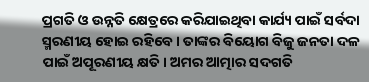ପ୍ରଗତି ଓ ଉନ୍ନତି କ୍ଷେତ୍ରରେ କରିଯାଇଥିବା କାର୍ଯ୍ୟ ପାଇଁ ସର୍ବଦା ସ୍ମରଣୀୟ ହୋଇ ରହିବେ। ତାଙ୍କର ବିୟୋଗ ବିଜୁ ଜନତା ଦଳ ପାଇଁ ଅପୂରଣୀୟ କ୍ଷତି। ଅମର ଆତ୍ମାର ସଦଗତି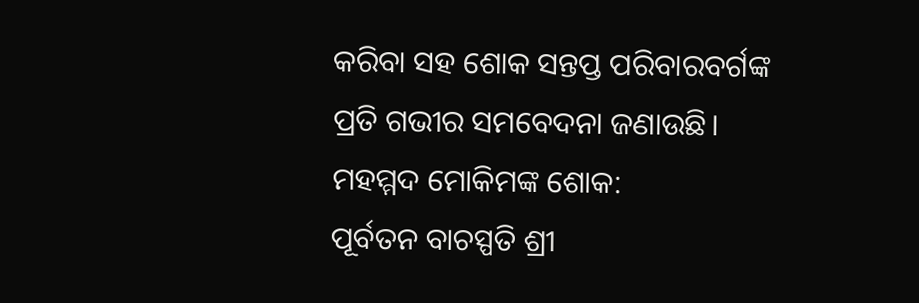କରିବା ସହ ଶୋକ ସନ୍ତପ୍ତ ପରିବାରବର୍ଗଙ୍କ ପ୍ରତି ଗଭୀର ସମବେଦନା ଜଣାଉଛି।
ମହମ୍ମଦ ମୋକିମଙ୍କ ଶୋକ:
ପୂର୍ବତନ ବାଚସ୍ପତି ଶ୍ରୀ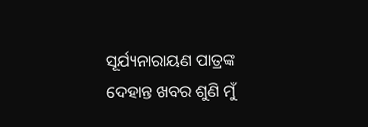ସୂର୍ଯ୍ୟନାରାୟଣ ପାତ୍ରଙ୍କ ଦେହାନ୍ତ ଖବର ଶୁଣି ମୁଁ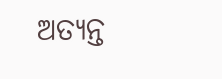ଅତ୍ୟନ୍ତ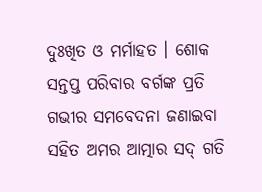ଦୁଃଖିତ ଓ ମର୍ମାହତ । ଶୋକ ସନ୍ତପ୍ତ ପରିବାର ବର୍ଗଙ୍କ ପ୍ରତି ଗଭୀର ସମବେଦନା ଜଣାଇବା ସହିତ ଅମର ଆତ୍ମାର ସଦ୍ ଗତି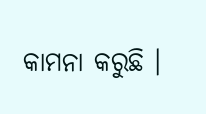କାମନା କରୁଛି ।